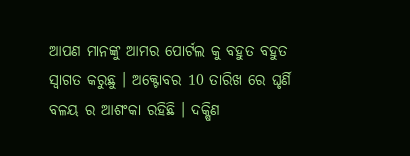ଆପଣ ମାନଙ୍କୁ ଆମର ପୋର୍ଟଲ କୁ ବହୁତ ବହୁତ ସ୍ୱାଗତ କରୁଛୁ । ଅକ୍ଟୋବର 10 ତାରିଖ ରେ ଘୃର୍ଣି ବଳୟ ର ଆଶଂକା ରହିଛି । ଦକ୍ଷିଣ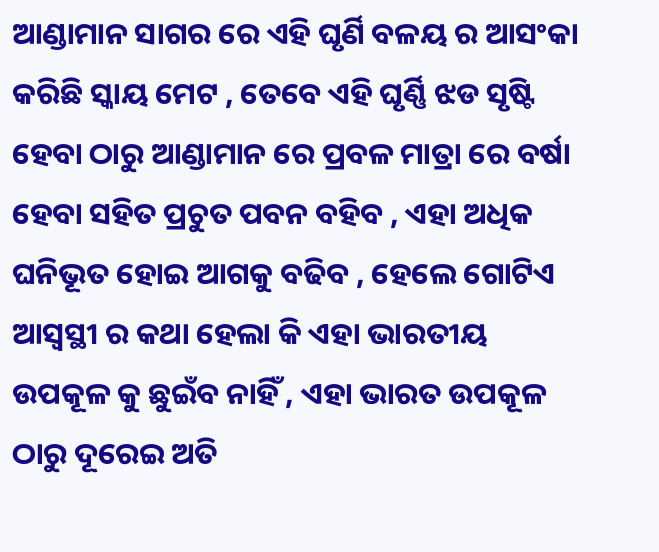ଆଣ୍ଡାମାନ ସାଗର ରେ ଏହି ଘୃର୍ଣି ବଳୟ ର ଆସଂକା କରିଛି ସ୍କାୟ ମେଟ , ତେବେ ଏହି ଘୃର୍ଣ୍ଣି ଝଡ ସୃଷ୍ଟି ହେବା ଠାରୁ ଆଣ୍ଡାମାନ ରେ ପ୍ରବଳ ମାତ୍ରା ରେ ବର୍ଷା ହେବା ସହିତ ପ୍ରଚୁତ ପବନ ବହିବ , ଏହା ଅଧିକ ଘନିଭୂତ ହୋଇ ଆଗକୁ ବଢିବ , ହେଲେ ଗୋଟିଏ ଆସ୍ୱସ୍ଥୀ ର କଥା ହେଲା କି ଏହା ଭାରତୀୟ ଉପକୂଳ କୁ ଛୁଇଁବ ନାହିଁ , ଏହା ଭାରତ ଉପକୂଳ ଠାରୁ ଦୂରେଇ ଅତି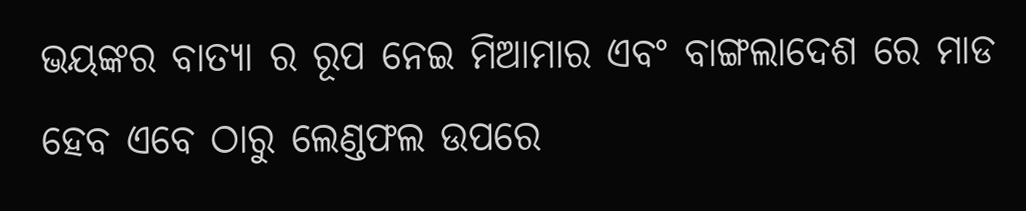ଭୟଙ୍କର ବାତ୍ୟା ର ରୂପ ନେଇ ମିଆମାର ଏବଂ ବାଙ୍ଗଲାଦେଶ ରେ ମାଡ ହେବ ଏବେ ଠାରୁ ଲେଣ୍ଡଫଲ ଉପରେ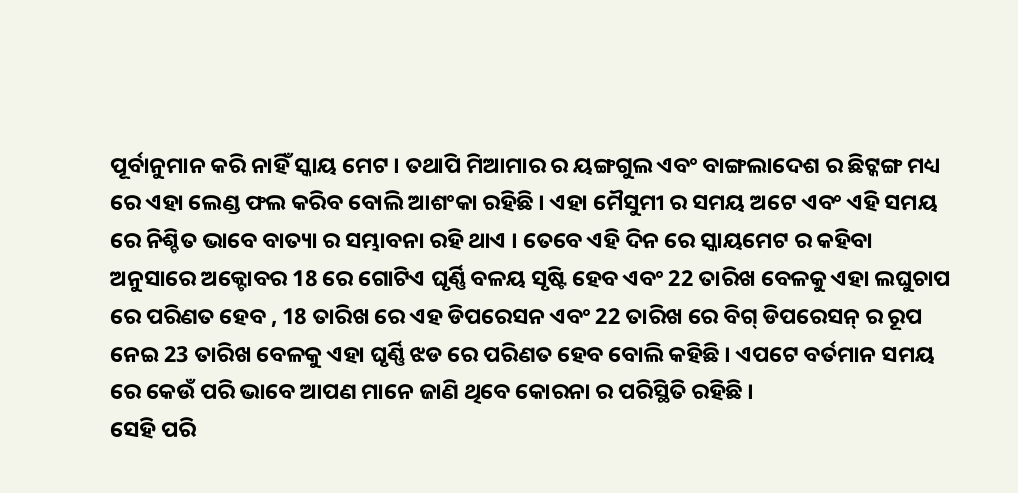ପୂର୍ବାନୁମାନ କରି ନାହିଁ ସ୍କାୟ ମେଟ । ତଥାପି ମିଆମାର ର ୟଙ୍ଗଗୁଲ ଏବଂ ବାଙ୍ଗଲାଦେଶ ର ଛିଟ୍କଙ୍ଗ ମଧ୍ୟ ରେ ଏହା ଲେଣ୍ଡ ଫଲ କରିବ ବୋଲି ଆଶଂକା ରହିଛି । ଏହା ମୈସୁମୀ ର ସମୟ ଅଟେ ଏବଂ ଏହି ସମୟ ରେ ନିଶ୍ଚିତ ଭାବେ ବାତ୍ୟା ର ସମ୍ଭାବନା ରହି ଥାଏ । ତେବେ ଏହି ଦିନ ରେ ସ୍କାୟମେଟ ର କହିବା ଅନୁସାରେ ଅକ୍ଟୋବର 18 ରେ ଗୋଟିଏ ଘୃର୍ଣ୍ଣି ବଳୟ ସୃଷ୍ଟି ହେବ ଏବଂ 22 ତାରିଖ ବେଳକୁ ଏହା ଲଘୁଚାପ ରେ ପରିଣତ ହେବ , 18 ତାରିଖ ରେ ଏହ ଡିପରେସନ ଏବଂ 22 ତାରିଖ ରେ ବିଗ୍ ଡିପରେସନ୍ ର ରୂପ ନେଇ 23 ତାରିଖ ବେଳକୁ ଏହା ଘୃର୍ଣ୍ଣି ଝଡ ରେ ପରିଣତ ହେବ ବୋଲି କହିଛି । ଏପଟେ ବର୍ତମାନ ସମୟ ରେ କେଉଁ ପରି ଭାବେ ଆପଣ ମାନେ ଜାଣି ଥିବେ କୋରନା ର ପରିସ୍ଥିତି ରହିଛି ।
ସେହି ପରି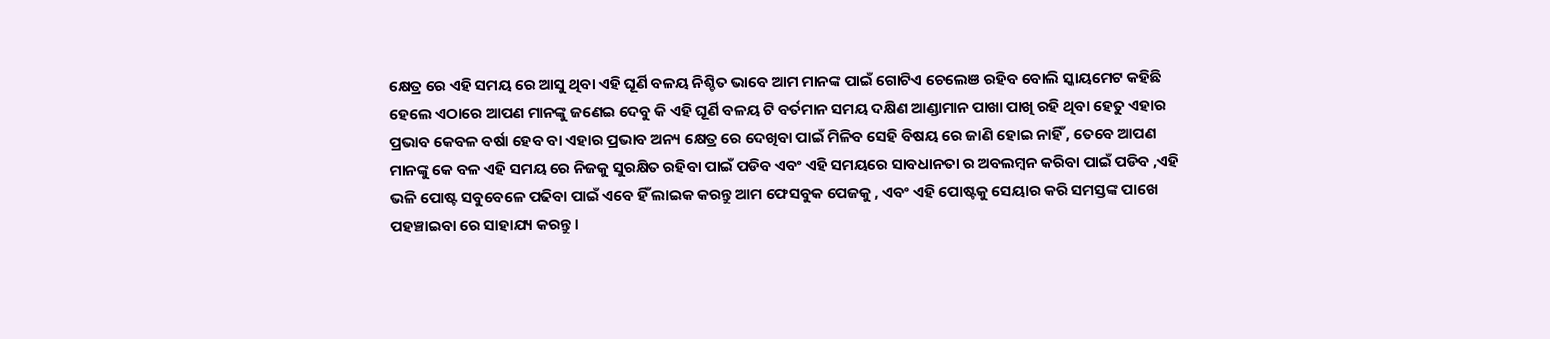କ୍ଷେତ୍ର ରେ ଏହି ସମୟ ରେ ଆସୁ ଥିବା ଏହି ଘୂର୍ଣି ବଳୟ ନିଶ୍ଚିତ ଭାବେ ଆମ ମାନଙ୍କ ପାଇଁ ଗୋଟିଏ ଚେଲେଞ ରହିବ ବୋଲି ସ୍କାୟମେଟ କହିଛି ହେଲେ ଏଠାରେ ଆପଣ ମାନଙ୍କୁ ଜଣେଇ ଦେବୁ କି ଏହି ଘୂର୍ଣି ବଳୟ ଟି ବର୍ତମାନ ସମୟ ଦକ୍ଷିଣ ଆଣ୍ଡାମାନ ପାଖା ପାଖି ରହି ଥିବା ହେତୁ ଏହାର ପ୍ରଭାବ କେବଳ ବର୍ଷା ହେବ ବା ଏହାର ପ୍ରଭାବ ଅନ୍ୟ କ୍ଷେତ୍ର ରେ ଦେଖିବା ପାଇଁ ମିଳିବ ସେହି ବିଷୟ ରେ ଜାଣି ହୋଇ ନାହିଁ , ତେବେ ଆପଣ ମାନଙ୍କୁ କେ ବଳ ଏହି ସମୟ ରେ ନିଜକୁ ସୁରକ୍ଷିତ ରହିବା ପାଇଁ ପଡିବ ଏବଂ ଏହି ସମୟରେ ସାବଧାନତା ର ଅବଲମ୍ବନ କରିବା ପାଇଁ ପଡିବ ,ଏହି ଭଳି ପୋଷ୍ଟ ସବୁବେଳେ ପଢିବା ପାଇଁ ଏବେ ହିଁ ଲାଇକ କରନ୍ତୁ ଆମ ଫେସବୁକ ପେଜକୁ , ଏବଂ ଏହି ପୋଷ୍ଟକୁ ସେୟାର କରି ସମସ୍ତଙ୍କ ପାଖେ ପହଞ୍ଚାଇବା ରେ ସାହାଯ୍ୟ କରନ୍ତୁ ।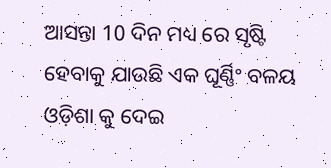ଆସନ୍ତା 10 ଦିନ ମଧ୍ୟ ରେ ସୃଷ୍ଟି ହେବାକୁ ଯାଉଛି ଏକ ଘୂର୍ଣ୍ଣିଂ ବଳୟ ଓଡ଼ିଶା କୁ ଦେଇ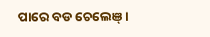ପାରେ ବଡ ଚେଲେଞ୍ ।